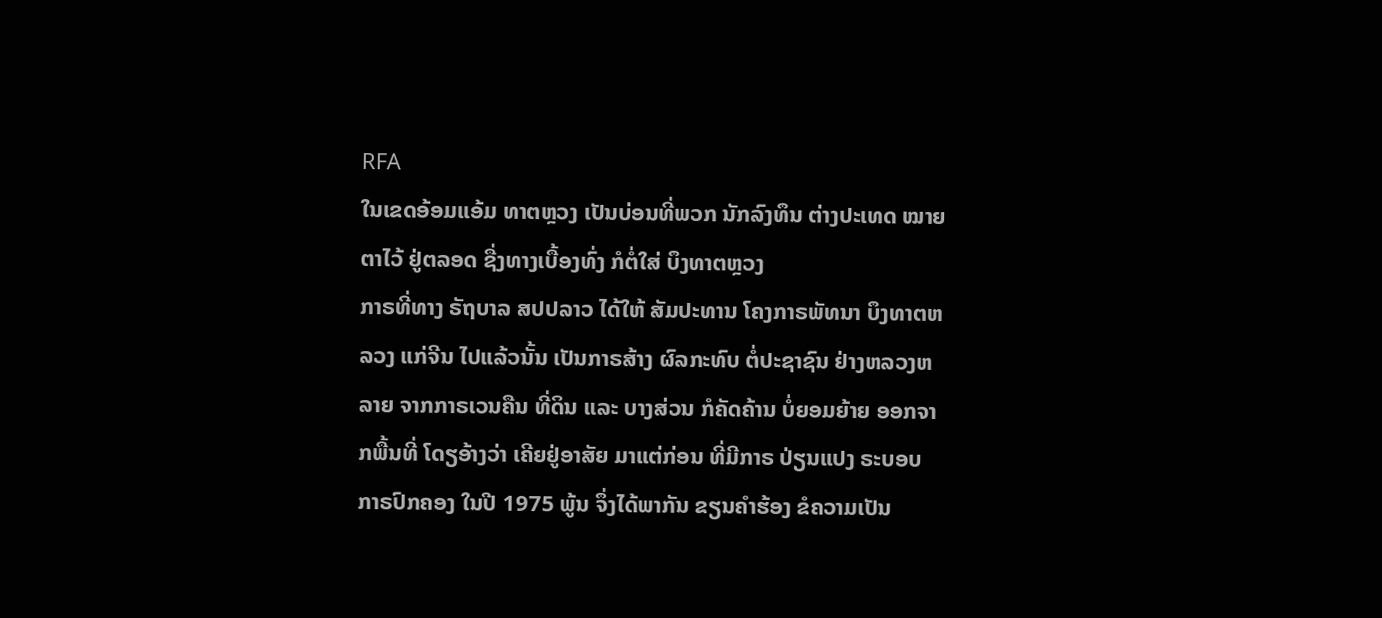RFA
ໃນເຂດອ້ອມແອ້ມ ທາຕຫຼວງ ເປັນບ່ອນທີ່ພວກ ນັກລົງທຶນ ຕ່າງປະເທດ ໝາຍຕາໄວ້ ຢູ່ຕລອດ ຊື່ງທາງເບື້ອງທົ່ງ ກໍຕໍ່ໃສ່ ບຶງທາຕຫຼວງ
ກາຣທີ່ທາງ ຣັຖບາລ ສປປລາວ ໄດ້ໃຫ້ ສັມປະທານ ໂຄງກາຣພັທນາ ບຶງທາຕຫລວງ ແກ່ຈີນ ໄປແລ້ວນັ້ນ ເປັນກາຣສ້າງ ຜົລກະທົບ ຕໍ່ປະຊາຊົນ ຢ່າງຫລວງຫລາຍ ຈາກກາຣເວນຄືນ ທີ່ດິນ ແລະ ບາງສ່ວນ ກໍຄັດຄ້ານ ບໍ່ຍອມຍ້າຍ ອອກຈາກພື້ນທີ່ ໂດຽອ້າງວ່າ ເຄີຍຢູ່ອາສັຍ ມາແຕ່ກ່ອນ ທີ່ມີກາຣ ປ່ຽນແປງ ຣະບອບ ກາຣປົກຄອງ ໃນປີ 1975 ພູ້ນ ຈຶ່ງໄດ້ພາກັນ ຂຽນຄຳຮ້ອງ ຂໍຄວາມເປັນ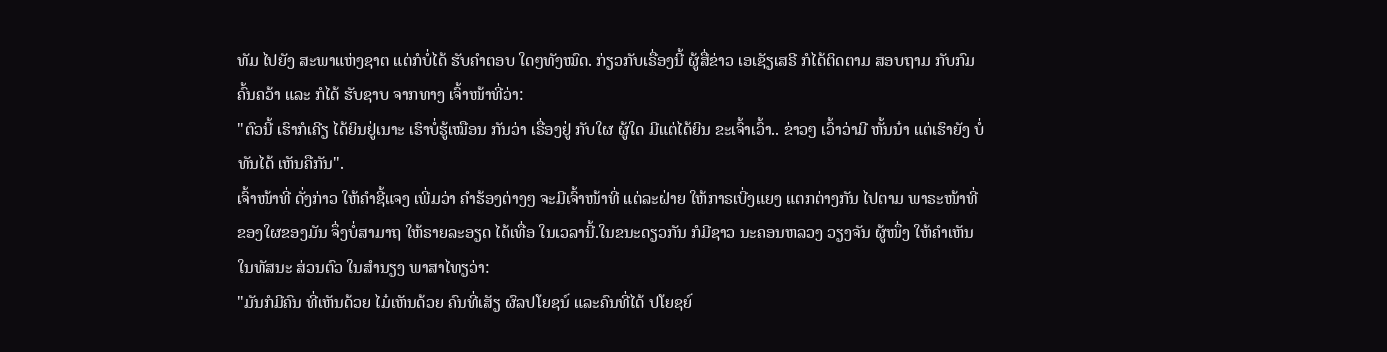ທັມ ໄປຍັງ ສະພາແຫ່ງຊາຕ ແຕ່ກໍບໍ່ໄດ້ ຮັບຄຳຕອບ ໃດໆທັງໝົດ. ກ່ຽວກັບເຣື່ອງນີ້ ຜູ້ສື່ຂ່າວ ເອເຊັຽເສຣີ ກໍໄດ້ຕິດຕາມ ສອບຖາມ ກັບກົມຄົ້ນຄວ້າ ແລະ ກໍໄດ້ ຮັບຊາບ ຈາກທາງ ເຈົ້າໜ້າທີ່ວ່າ:
"ຕົວນີ້ ເຮົາກໍເຄີຽ ໄດ້ຍິນຢູ່ເນາະ ເຮົາບໍ່ຮູ້ເໝືອນ ກັນວ່າ ເຣື່ອງຢູ່ ກັບໃຜ ຜູ້ໃດ ມີແຕ່ໄດ້ຍິນ ຂະເຈົ້າເວົ້າ.. ຂ່າວໆ ເວົ້າວ່າມີ ຫັ້ນນ໋າ ແຕ່ເຮົາຍັງ ບໍ່ທັນໄດ້ ເຫັນຄືກັນ".
ເຈົ້າໜ້າທີ່ ດັ່ງກ່າວ ໃຫ້ຄຳຊີ້ແຈງ ເພີ່ມວ່າ ຄຳຮ້ອງຕ່າງໆ ຈະມີເຈົ້າໜ້າທີ່ ແຕ່ລະຝ່າຍ ໃຫ້ກາຣເບີ່ງແຍງ ແຕກຕ່າງກັນ ໄປຕາມ ພາຣະໜ້າທີ່ ຂອງໃຜຂອງມັນ ຈຶ່ງບໍ່ສາມາຖ ໃຫ້ຣາຍລະອຽດ ໄດ້ເທື່ອ ໃນເວລານີ້.ໃນຂນະດຽວກັນ ກໍມີຊາວ ນະຄອນຫລວງ ວຽງຈັນ ຜູ້ໜຶ່ງ ໃຫ້ຄຳເຫັນ ໃນທັສນະ ສ່ວນຕົວ ໃນສຳນຽງ ພາສາໄທຽວ່າ:
"ມັນກໍມີຄົນ ທີ່ເຫັນດ້ວຍ ໄມ໋ເຫັນດ້ວຍ ຄົນທີ່ເສັຽ ຜົລປໂຍຊນ໌ ແລະຄົນທີ່ໄດ້ ປໂຍຊຍ໌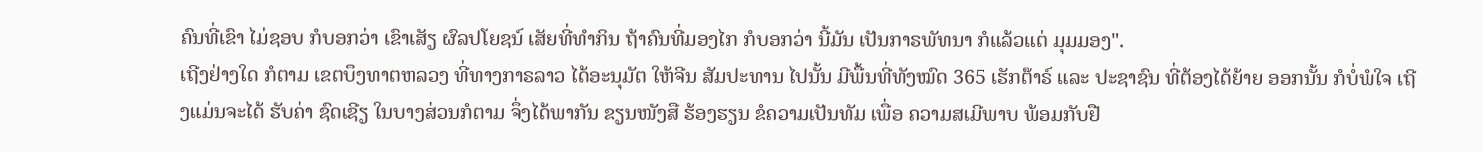ຄົນທີ່ເຂົາ ໄມ່ຊອບ ກໍບອກວ່າ ເຂົາເສັຽ ຜົລປໂຍຊນ໌ ເສັຍທີ່ທຳກິນ ຖ້າຄົນທີ່ມອງໄກ ກໍບອກວ່າ ນີ້ມັນ ເປັນກາຣພັທນາ ກໍແລ້ວແຕ່ ມຸມມອງ".
ເຖີງຢ່າງໃດ ກໍຕາມ ເຂຕບຶງທາຕຫລວງ ທີ່ທາງກາຣລາວ ໄດ້ອະນຸມັຕ ໃຫ້ຈີນ ສັມປະທານ ໄປນັ້ນ ມີພື້ນທີ່ທັງໝົດ 365 ເຮັກຕ໊າຣ໌ ແລະ ປະຊາຊົນ ທີ່ຕ້ອງໄດ້ຍ້າຍ ອອກນັ້ນ ກໍບໍ່ພໍໃຈ ເຖີງແມ່ນຈະໄດ້ ຮັບຄ່າ ຊົດເຊີຽ ໃນບາງສ່ວນກໍຕາມ ຈຶ່ງໄດ້ພາກັນ ຂຽນໜັງສື ຮ້ອງຮຽນ ຂໍຄວາມເປັນທັມ ເພື່ອ ຄວາມສເມີພາບ ພ້ອມກັບຢື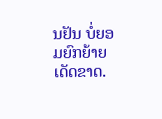ນຢັນ ບໍ່ຍອມຍົກຍ້າຍ ເດັດຂາດ.